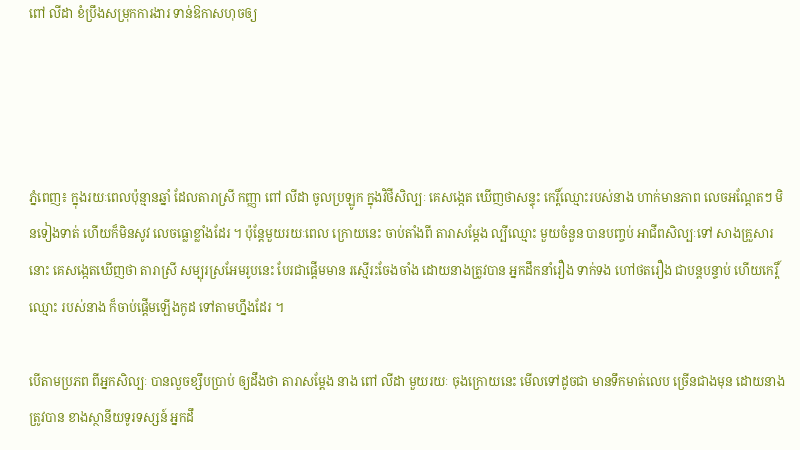ពៅ លីដា ខំប្រឹងសម្រុកការងារ ទាន់ឱកាសហុចឲ្យ




ភ្នំពេញ៖ ក្នុងរយៈពេលប៉ុន្មានឆ្នាំ ដែលតារាស្រី កញ្ញា ពៅ លីដា ចូលប្រឡូក ក្នុងវិថីសិល្បៈ គេសង្កេត ឃើញថាសន្ទុះ កេរ្តិ៍ឈ្មោះរបស់នាង ហាក់មានភាព លេចអណ្តែតៗ មិនទៀងទាត់ ហើយក៏មិនសូវ លេចធ្លោខ្លាំងដែរ ។ ប៉ុន្តែមួយរយៈពេល ក្រោយនេះ ចាប់តាំងពី តារាសម្តែង ល្បីឈ្មោះ មួយចំនួន បានបញ្ចប់ អាជីពសិល្បៈទៅ សាងគ្រួសារនោះ គេសង្កេតឃើញថា តារាស្រី សម្បុរស្រអែមរូបនេះ បែរជាផ្តើមមាន រស្មើរះចែងចាំង ដោយនាងត្រូវបាន អ្នកដឹកនាំរឿង ទាក់ទង ហៅថតរឿង ជាបន្តបន្ទាប់ ហើយកេរ្តិ៍ឈ្មោះ របស់នាង ក៏ចាប់ផ្តើមឡើងកូដ ទៅតាមហ្នឹងដែរ ។

បើតាមប្រភព ពីអ្នកសិល្បៈ បានលួចខ្សឹបប្រាប់ ឲ្យដឹងថា តារាសម្តែង នាង ពៅ លីដា មួយរយៈ ចុងក្រោយនេះ មើលទៅដូចជា មានទឹកមាត់លេប ច្រើនជាងមុន ដោយនាងត្រូវបាន ខាងស្ថានីយទូរទស្សន៍ អ្នកដឹ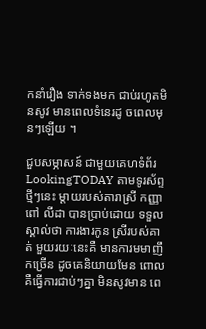កនាំរឿង ទាក់ទងមក ជាប់រហូតមិនសូវ មានពេលទំនេរដូ ចពេលមុនៗឡើយ ។

ជួបសម្ភាសន៍ ជាមួយគេហទំព័រ LookingTODAY តាមទូរស័ព្ទថ្មីៗនេះ ម្តាយរបស់តារាស្រី កញ្ញា ពៅ លីដា បានប្រាប់ដោយ ទទួលស្គាល់ថា ការងារកូន ស្រីរបស់គាត់ មួយរយៈនេះគឺ មានការមមាញឹកច្រើន ដូចគេនិយាយមែន ពោលគឺធ្វើការជាប់ៗគ្នា មិនសូវមាន ពេ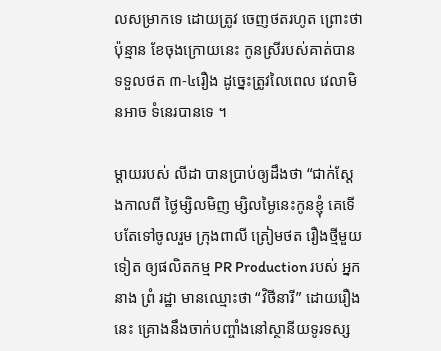លសម្រាកទេ ដោយត្រូវ ចេញថតរហូត ព្រោះថាប៉ុន្មាន ខែចុងក្រោយនេះ កូនស្រីរបស់គាត់បាន ទទួលថត ៣-៤រឿង ដូច្នេះត្រូវលៃពេល វេលាមិនអាច ទំនេរបានទេ ។

ម្តាយរបស់ លីដា បានប្រាប់ឲ្យដឹងថា “ជាក់ស្តែងកាលពី ថ្ងៃម្សិលមិញ ម្សិលម្ងៃនេះកូនខ្ញុំ គេទើបតែទៅចូលរួម ក្រុងពាលី ត្រៀមថត រឿងថ្មីមួយទៀត ឲ្យផលិតកម្ម PR Production របស់ អ្នកនាង ព្រំ រដ្ឋា មានឈ្មោះថា “វិថីនារី” ដោយរឿងនេះ គ្រោងនឹងចាក់បញ្ចាំងនៅស្ថានីយទូរទស្ស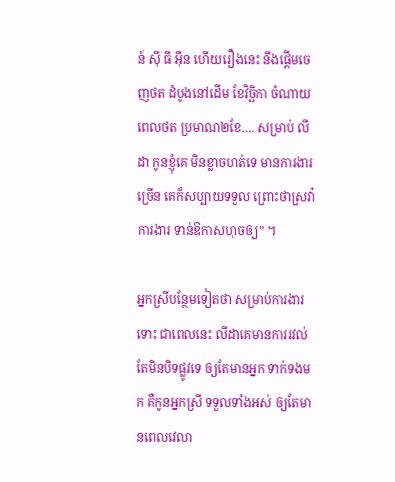ន៍ ស៊ី ធី អ៊ីន ហើយរឿងនេះ នឹងផ្តើមចេញថត ដំបូងនៅដើម ខែវិច្ឆិកា ចំណាយពេលថត ប្រមាណ២ខែ…. សម្រាប់ លីដា កូនខ្ញុំគេ មិនខ្លាចហត់ទេ មានការងារច្រើន គេក៏សប្បាយទទួល ព្រោះថាស្រវ៉ាការងារ ទាន់ឱកាសហុចឲ្យ” ។

អ្នកស្រីបន្ថែមទៀតថា សម្រាប់ការងារទោះ ជាពេលនេះ លីដាគេមានការរវល់ តែមិនបិទផ្លូវទេ ឲ្យតែមានអ្នក ទាក់ទងមក គឺកូនអ្នកស្រី ទទួលទាំងអស់ ឲ្យតែមានពេលវេលា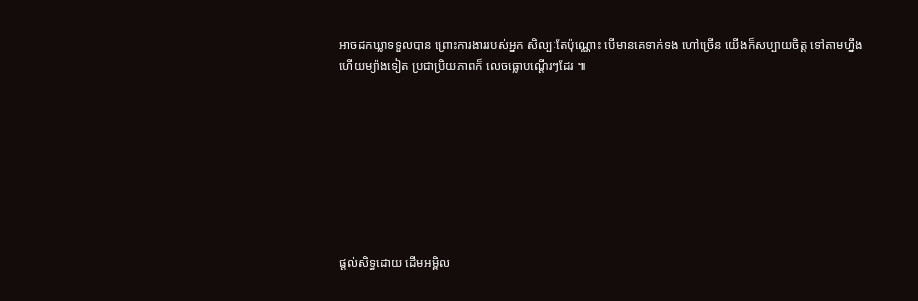អាចដកឃ្លាទទួលបាន ព្រោះការងាររបស់អ្នក សិល្បៈតែប៉ុណ្ណោះ បើមានគេទាក់ទង ហៅច្រើន យើងក៏សប្បាយចិត្ត ទៅតាមហ្នឹង ហើយម្យ៉ាងទៀត ប្រជាប្រិយភាពក៏ លេចធ្លោបណ្តើរៗដែរ ៕








ផ្តល់សិទ្ធដោយ ដើមអម្ពិល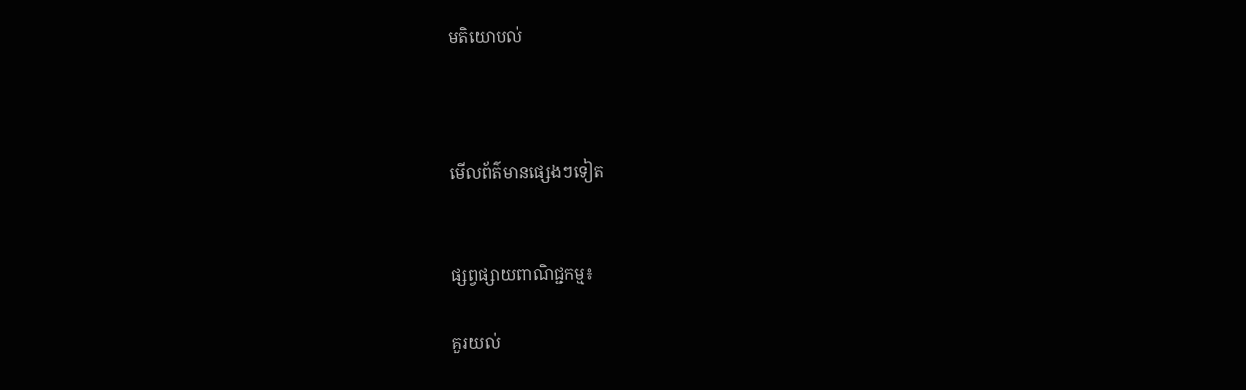មតិយោបល់



មើលព័ត៌មានផ្សេងៗទៀត


ផ្សព្វផ្សាយពាណិជ្ជកម្ម៖

គួរយល់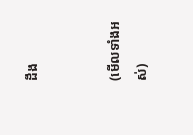ដឹង


(មើលទាំងអស់)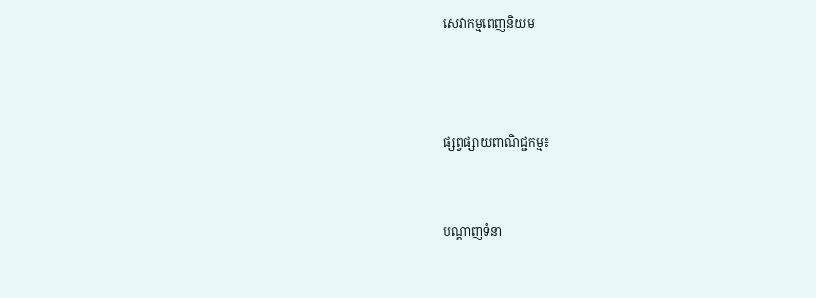សេវាកម្មពេញនិយម



ផ្សព្វផ្សាយពាណិជ្ជកម្ម៖


បណ្តាញទំនា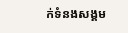ក់ទំនងសង្គម